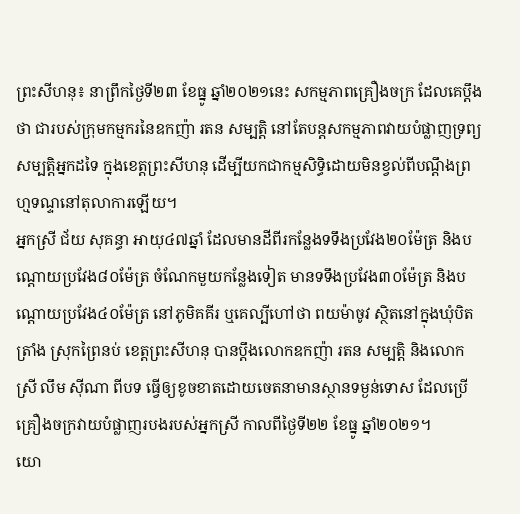ព្រះសីហនុ៖ នាព្រឹកថ្ងៃទី២៣ ខែធ្នូ ឆ្នាំ២០២១នេះ សកម្មភាពគ្រឿងចក្រ ដែលគេប្តឹងថា ជារបស់ក្រុមកម្មករនៃឧកញ៉ា រតន សម្បត្តិ នៅតែបន្តសកម្មភាពវាយបំផ្លាញទ្រព្យសម្បត្តិអ្នកដទៃ ក្នុងខេត្តព្រះសីហនុ ដើម្បីយកជាកម្មសិទ្ធិដោយមិនខ្វល់ពីបណ្តឹងព្រហ្មទណ្ទនៅតុលាការឡើយ។
អ្នកស្រី ជ័យ សុគន្ធា អាយុ៤៧ឆ្នាំ ដែលមានដីពីរកន្លែងទទឹងប្រវែង២០ម៉ែត្រ និងបណ្តោយប្រវែង៨០ម៉ែត្រ ចំណែកមួយកន្លែងទៀត មានទទឹងប្រវែង៣០ម៉ែត្រ និងបណ្តោយប្រវែង៤០ម៉ែត្រ នៅភូមិគគីរ ឬគេល្បីហៅថា ពយម៉ាចូវ ស្ថិតនៅក្នុងឃុំបិតត្រាំង ស្រុកព្រៃនប់ ខេត្តព្រះសីហនុ បានប្តឹងលោកឧកញ៉ា រតន សម្បត្តិ និងលោកស្រី លឹម ស៊ីណា ពីបទ ធ្វើឲ្យខូចខាតដោយចេតនាមានស្ថានទម្ងន់ទោស ដែលប្រើគ្រឿងចក្រវាយបំផ្លាញរបងរបស់អ្នកស្រី កាលពីថ្ងៃទី២២ ខែធ្នូ ឆ្នាំ២០២១។
យោ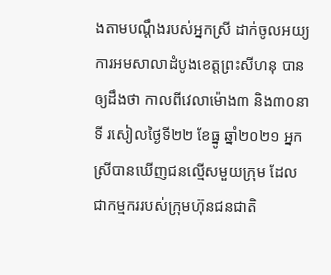ងតាមបណ្តឹងរបស់អ្នកស្រី ដាក់ចូលអយ្យការអមសាលាដំបូងខេត្តព្រះសីហនុ បានឲ្យដឹងថា កាលពីវេលាម៉ោង៣ និង៣០នាទី រសៀលថ្ងៃទី២២ ខែធ្នូ ឆ្នាំ២០២១ អ្នកស្រីបានឃើញជនល្មើសមួយក្រុម ដែលជាកម្មកររបស់ក្រុមហ៊ុនជនជាតិ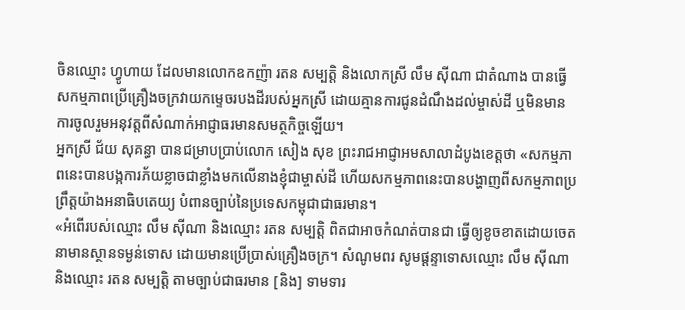ចិនឈ្មោះ ហ្វូហាយ ដែលមានលោកឧកញ៉ា រតន សម្បត្តិ និងលោកស្រី លឹម ស៊ីណា ជាតំណាង បានធ្វើសកម្មភាពប្រើគ្រឿងចក្រវាយកម្ទេចរបងដីរបស់អ្នកស្រី ដោយគ្មានការជូនដំណឹងដល់ម្ចាស់ដី ឬមិនមានការចូលរួមអនុវត្តពីសំណាក់អាជ្ញាធរមានសមត្ថកិច្ចឡើយ។
អ្នកស្រី ជ័យ សុគន្ធា បានជម្រាបប្រាប់លោក សៀង សុខ ព្រះរាជអាជ្ញាអមសាលាដំបូងខេត្តថា «សកម្មភាពនេះបានបង្កការភ័យខ្លាចជាខ្លាំងមកលើនាងខ្ញុំជាម្ចាស់ដី ហើយសកម្មភាពនេះបានបង្ហាញពីសកម្មភាពប្រព្រឹត្តយ៉ាងអនាធិបតេយ្យ បំពានច្បាប់នៃប្រទេសកម្ពុជាជាធរមាន។
«អំពើរបស់ឈ្មោះ លឹម ស៊ីណា និងឈ្មោះ រតន សម្បត្តិ ពិតជាអាចកំណត់បានជា ធ្វើឲ្យខូចខាតដោយចេតនាមានស្ថានទម្ងន់ទោស ដោយមានប្រើប្រាស់គ្រឿងចក្រ។ សំណូមពរ សូមផ្តន្ទាទោសឈ្មោះ លឹម ស៊ីណា និងឈ្មោះ រតន សម្បត្តិ តាមច្បាប់ជាធរមាន [និង] ទាមទារ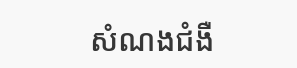សំណងជំងឺ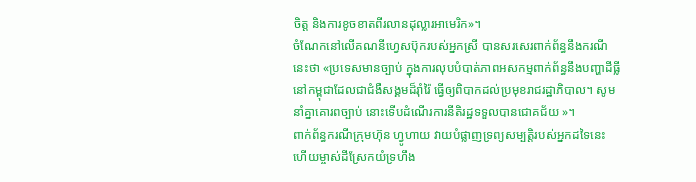ចិត្ត និងការខូចខាតពីរលានដុល្លារអាមេរិក»។
ចំណែកនៅលើគណនីហ្វេសប៊ុករបស់អ្នកស្រី បានសរសេរពាក់ព័ន្ធនឹងករណីនេះថា «ប្រទេសមានច្បាប់ ក្នុងការលុបបំបាត់ភាពអសកម្មពាក់ព័ន្ធនឹងបញ្ហាដីធ្លីនៅកម្ពុជាដែលជាជំងឺសង្គមដ៏រ៉ាំរ៉ៃ ធ្វើឲ្យពិបាកដល់ប្រមុខរាជរដ្ឋាភិបាល។ សូមនាំគ្នាគោរពច្បាប់ នោះទើបដំណើរការនីតិរដ្ឋទទួលបានជោគជ័យ »។
ពាក់ព័ន្ធករណីក្រុមហ៊ុន ហ្វូហាយ វាយបំផ្លាញទ្រព្យសម្បត្តិរបស់អ្នកដទៃនេះ ហើយម្ចាស់ដីស្រែកយំទ្រហឹង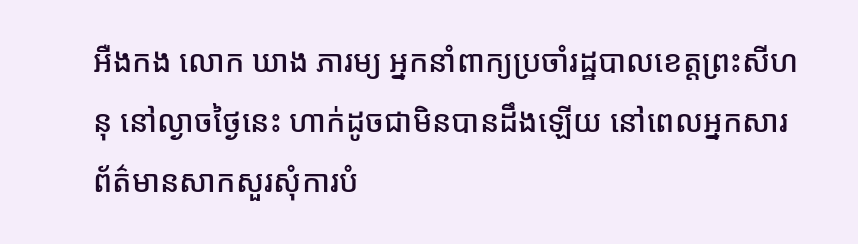អឺងកង លោក ឃាង ភារម្យ អ្នកនាំពាក្យប្រចាំរដ្ឋបាលខេត្តព្រះសីហនុ នៅល្ងាចថ្ងៃនេះ ហាក់ដូចជាមិនបានដឹងឡើយ នៅពេលអ្នកសារព័ត៌មានសាកសួរសុំការបំ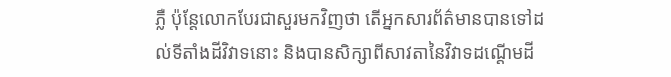ភ្លឺ ប៉ុន្តែលោកបែរជាសួរមកវិញថា តើអ្នកសារព័ត៌មានបានទៅដល់ទីតាំងដីវិវាទនោះ និងបានសិក្សាពីសាវតានៃវិវាទដណ្តើមដី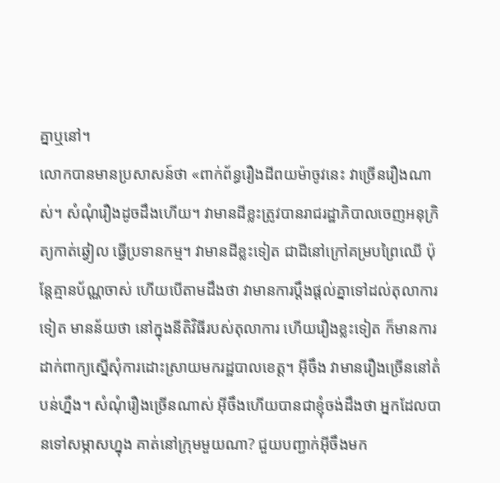គ្នាឬនៅ។
លោកបានមានប្រសាសន៍ថា «ពាក់ព័ន្ធរឿងដីពយម៉ាចូវនេះ វាច្រើនរឿងណាស់។ សំណុំរឿងដូចដឹងហើយ។ វាមានដីខ្លះត្រូវបានរាជរដ្ឋាភិបាលចេញអនុក្រិត្យកាត់ឆ្វៀល ធ្វើប្រទានកម្ម។ វាមានដីខ្លះទៀត ជាដីនៅក្រៅគម្របព្រៃឈើ ប៉ុន្តែគ្មានប័ណ្ណចាស់ ហើយបើតាមដឹងថា វាមានការប្តឹងផ្តល់គ្នាទៅដល់តុលាការទៀត មានន័យថា នៅក្នុងនីតិវិធីរបស់តុលាការ ហើយរឿងខ្លះទៀត ក៏មានការដាក់ពាក្យស្នើសុំការដោះស្រាយមករដ្ឋបាលខេត្ត។ អ៊ីចឹង វាមានរឿងច្រើននៅតំបន់ហ្នឹង។ សំណុំរឿងច្រើនណាស់ អ៊ីចឹងហើយបានជាខ្ញុំចង់ដឹងថា អ្នកដែលបានទៅសម្ភាសហ្នុង គាត់នៅក្រុមមួយណា? ជួយបញ្ជាក់អ៊ីចឹងមក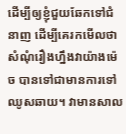ដើម្បីឲ្យខ្ញុំជួយឆែកទៅជំនាញ ដើម្បីគេរកមើលថា សំណុំរឿងហ្នឹងវាយ៉ាងម៉េច បានទៅជាមានការទៅឈូសឆាយ។ វាមានសាល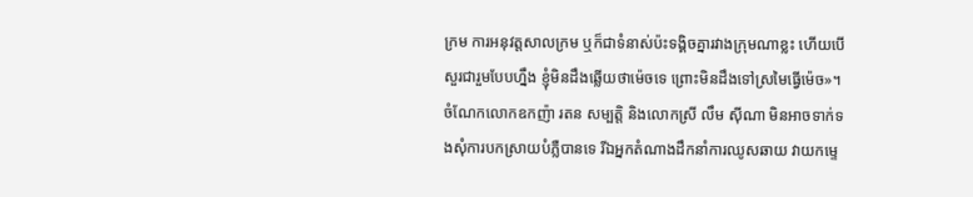ក្រម ការអនុវត្តសាលក្រម ឬក៏ជាទំនាស់ប៉ះទង្គិចគ្នារវាងក្រុមណាខ្លះ ហើយបើសួរជារួមបែបហ្នឹង ខ្ញុំមិនដឹងឆ្លើយថាម៉េចទេ ព្រោះមិនដឹងទៅស្រមៃធ្វើម៉េច»។
ចំណែកលោកឧកញ៉ា រតន សម្បត្តិ និងលោកស្រី លឹម ស៊ីណា មិនអាចទាក់ទងសុំការបកស្រាយបំភ្លឺបានទេ រីឯអ្នកតំណាងដឹកនាំការឈូសឆាយ វាយកម្ទេ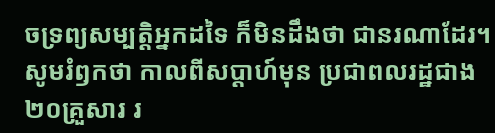ចទ្រព្យសម្បត្តិអ្នកដទៃ ក៏មិនដឹងថា ជានរណាដែរ។
សូមរំឭកថា កាលពីសប្តាហ៍មុន ប្រជាពលរដ្ឋជាង២០គ្រួសារ រ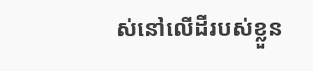ស់នៅលើដីរបស់ខ្លួន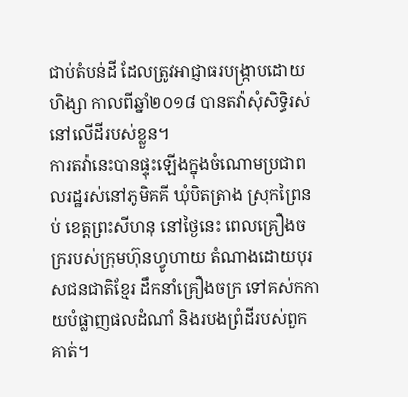ជាប់តំបន់ដី ដែលត្រូវអាជ្ញាធរបង្ក្រាបដោយហិង្សា កាលពីឆ្នាំ២០១៨ បានតវ៉ាសុំសិទ្ធិរស់នៅលើដីរបស់ខ្លួន។
ការតវ៉ានេះបានផ្ទុះឡើងក្នុងចំណោមប្រជាពលរដ្ឋរស់នៅភូមិគគី ឃុំបិតត្រាង ស្រុកព្រៃនប់ ខេត្តព្រះសីហនុ នៅថ្ងៃនេះ ពេលគ្រឿងចក្ររបស់ក្រុមហ៊ុនហ្វូហាយ តំណាងដោយបុរសជនជាតិខ្មែរ ដឹកនាំគ្រឿងចក្រ ទៅគស់កកាយបំផ្លាញផលដំណាំ និងរបងព្រំដីរបស់ពួកគាត់។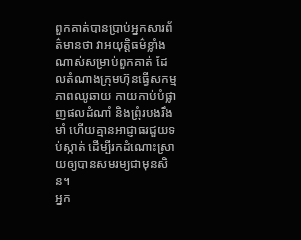ពួកគាត់បានប្រាប់អ្នកសារព័ត៌មានថា វាអយុត្តិធម៌ខ្លាំងណាស់សម្រាប់ពួកគាត់ ដែលតំណាងក្រុមហ៊ុនធ្វើសកម្មភាពឈូឆាយ កាយកាប់បំផ្លាញផលដំណាំ និងព្រុំរបងរឹងមាំ ហើយគ្មានអាជ្ញាធរជួយទប់ស្កាត់ ដើម្បីរកដំណោះស្រាយឲ្យបានសមរម្យជាមុនសិន។
អ្នក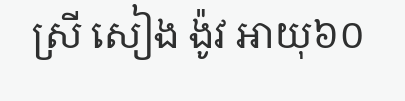ស្រី សៀង ង៉ូវ អាយុ៦០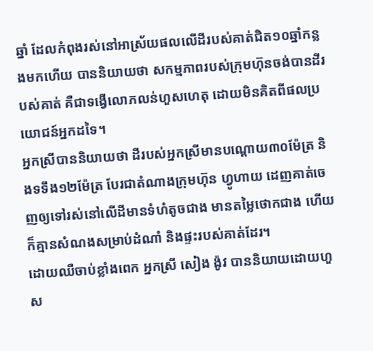ឆ្នាំ ដែលកំពុងរស់នៅអាស្រ័យផលលើដីរបស់គាត់ជិត១០ឆ្នាំកន្លងមកហើយ បាននិយាយថា សកម្មភាពរបស់ក្រុមហ៊ុនចង់បានដីរបស់គាត់ គឺជាទង្វើលោភលន់ហួសហេតុ ដោយមិនគិតពីផលប្រយោជន៍អ្នកដទៃ។
អ្នកស្រីបាននិយាយថា ដីរបស់អ្នកស្រីមានបណ្តោយ៣០ម៉ែត្រ និងទទឹង១២ម៉ែត្រ បែរជាតំណាងក្រុមហ៊ុន ហ្វូហាយ ដេញគាត់ចេញឲ្យទៅរស់នៅលើដីមានទំហំតូចជាង មានតម្លៃថោកជាង ហើយក៏គ្មានសំណងសម្រាប់ដំណាំ និងផ្ទះរបស់គាត់ដែរ។
ដោយឈឺចាប់ខ្លាំងពេក អ្នកស្រី សៀង ង៉ូវ បាននិយាយដោយហួស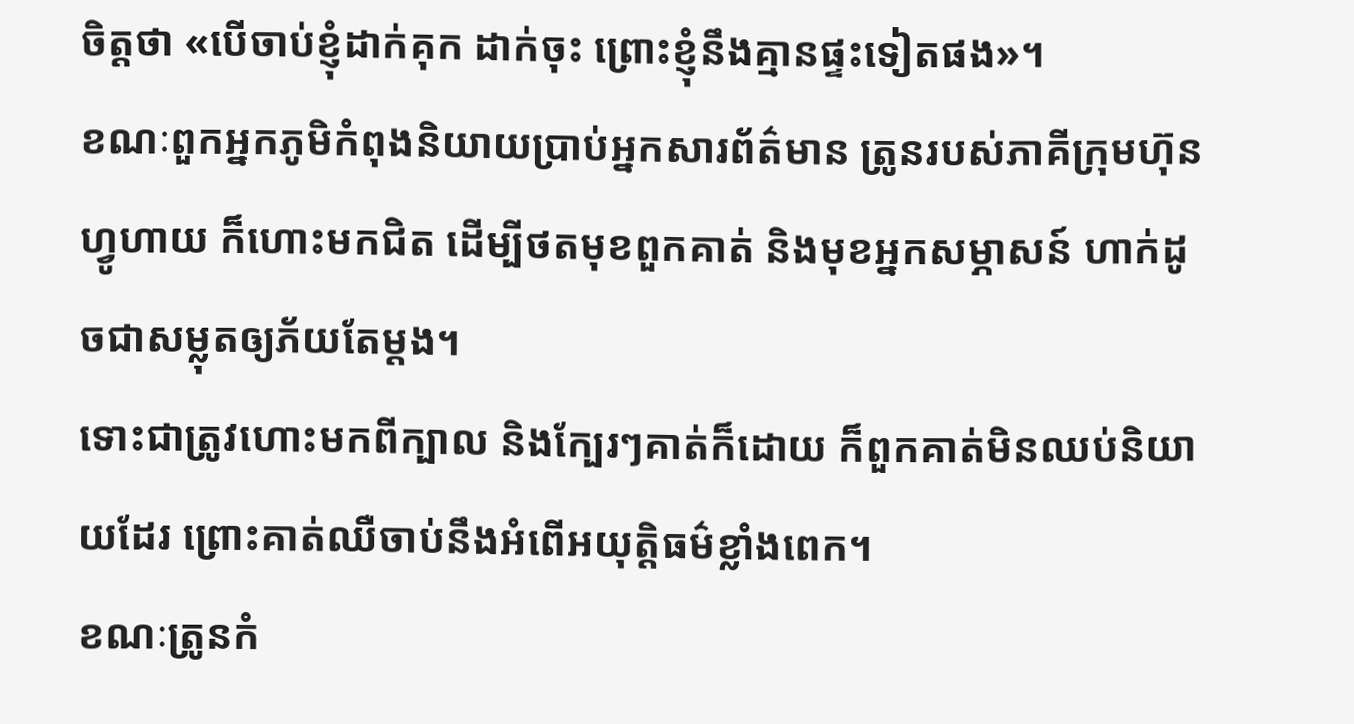ចិត្តថា «បើចាប់ខ្ញុំដាក់គុក ដាក់ចុះ ព្រោះខ្ញុំនឹងគ្មានផ្ទះទៀតផង»។
ខណៈពួកអ្នកភូមិកំពុងនិយាយប្រាប់អ្នកសារព័ត៌មាន ត្រូនរបស់ភាគីក្រុមហ៊ុន ហ្វូហាយ ក៏ហោះមកជិត ដើម្បីថតមុខពួកគាត់ និងមុខអ្នកសម្ភាសន៍ ហាក់ដូចជាសម្លុតឲ្យភ័យតែម្តង។
ទោះជាត្រូវហោះមកពីក្បាល និងក្បែរៗគាត់ក៏ដោយ ក៏ពួកគាត់មិនឈប់និយាយដែរ ព្រោះគាត់ឈឺចាប់នឹងអំពើអយុត្តិធម៌ខ្លាំងពេក។
ខណៈត្រូនកំ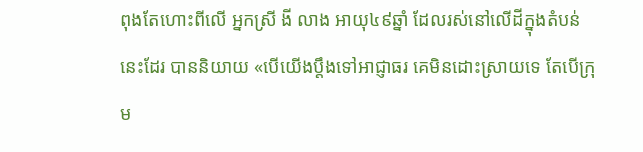ពុងតែហោះពីលើ អ្នកស្រី ងី លាង អាយុ៤៩ឆ្នាំ ដែលរស់នៅលើដីក្នុងតំបន់នេះដែរ បាននិយាយ «បើយើងប្តឹងទៅអាជ្ញាធរ គេមិនដោះស្រាយទេ តែបើក្រុម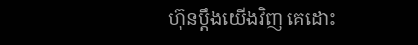ហ៊ុនប្តឹងយើងវិញ គេដោះ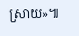ស្រាយ»៕